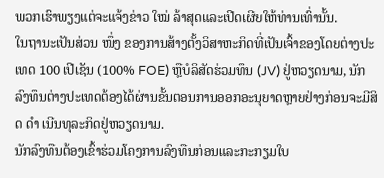ພວກເຮົາພຽງແຕ່ຈະແຈ້ງຂ່າວ ໃໝ່ ລ້າສຸດແລະເປີດເຜີຍໃຫ້ທ່ານເທົ່ານັ້ນ.
ໃນຖານະເປັນສ່ວນ ໜຶ່ງ ຂອງການສ້າງຕັ້ງວິສາຫະກິດທີ່ເປັນເຈົ້າຂອງໂດຍຕ່າງປະເທດ 100 ເປີເຊັນ (100% FOE) ຫຼືບໍລິສັດຮ່ວມທຶນ (JV) ຢູ່ຫວຽດນາມ, ນັກລົງທຶນຕ່າງປະເທດຕ້ອງໄດ້ຜ່ານຂັ້ນຕອນການອອກອະນຸຍາດຫຼາຍຢ່າງກ່ອນຈະມີສິດ ດຳ ເນີນທຸລະກິດຢູ່ຫວຽດນາມ.
ນັກລົງທືນຕ້ອງເຂົ້າຮ່ວມໂຄງການລົງທືນກ່ອນແລະກະກຽມໃບ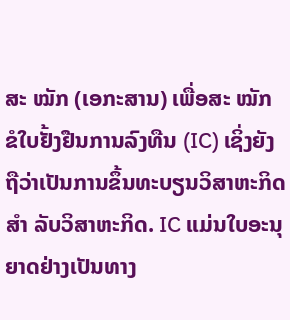ສະ ໝັກ (ເອກະສານ) ເພື່ອສະ ໝັກ ຂໍໃບຢັ້ງຢືນການລົງທືນ (IC) ເຊິ່ງຍັງຖືວ່າເປັນການຂຶ້ນທະບຽນວິສາຫະກິດ ສຳ ລັບວິສາຫະກິດ. IC ແມ່ນໃບອະນຸຍາດຢ່າງເປັນທາງ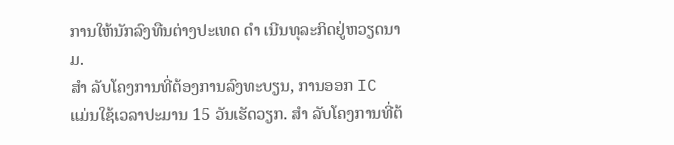ການໃຫ້ນັກລົງທືນຕ່າງປະເທດ ດຳ ເນີນທຸລະກິດຢູ່ຫວຽດນາມ.
ສຳ ລັບໂຄງການທີ່ຕ້ອງການລົງທະບຽນ, ການອອກ IC ແມ່ນໃຊ້ເວລາປະມານ 15 ວັນເຮັດວຽກ. ສຳ ລັບໂຄງການທີ່ຕ້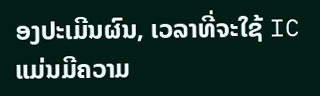ອງປະເມີນຜົນ, ເວລາທີ່ຈະໃຊ້ IC ແມ່ນມີຄວາມ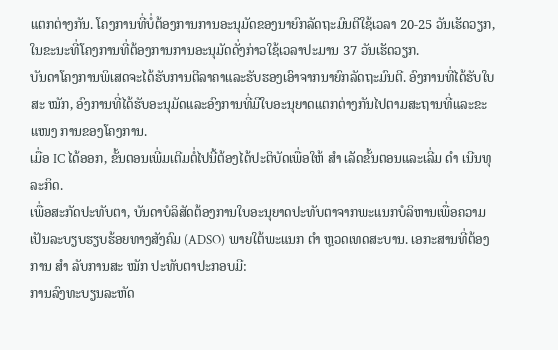ແຕກຕ່າງກັນ. ໂຄງການທີ່ບໍ່ຕ້ອງການການອະນຸມັດຂອງນາຍົກລັດຖະມົນຕີໃຊ້ເວລາ 20-25 ວັນເຮັດວຽກ, ໃນຂະນະທີ່ໂຄງການທີ່ຕ້ອງການການອະນຸມັດດັ່ງກ່າວໃຊ້ເວລາປະມານ 37 ວັນເຮັດວຽກ.
ບັນດາໂຄງການພິເສດຈະໄດ້ຮັບການຕີລາຄາແລະຮັບຮອງເອົາຈາກນາຍົກລັດຖະມົນຕີ. ອົງການທີ່ໄດ້ຮັບໃບສະ ໝັກ, ອົງການທີ່ໄດ້ຮັບອະນຸມັດແລະອົງການທີ່ມີໃບອະນຸຍາດແຕກຕ່າງກັນໄປຕາມສະຖານທີ່ແລະຂະ ແໜງ ການຂອງໂຄງການ.
ເມື່ອ IC ໄດ້ອອກ, ຂັ້ນຕອນເພີ່ມເຕີມຕໍ່ໄປນີ້ຕ້ອງໄດ້ປະຕິບັດເພື່ອໃຫ້ ສຳ ເລັດຂັ້ນຕອນແລະເລີ່ມ ດຳ ເນີນທຸລະກິດ.
ເພື່ອສະກັດປະທັບຕາ, ບັນດາບໍລິສັດຕ້ອງການໃບອະນຸຍາດປະທັບຕາຈາກພະແນກບໍລິຫານເພື່ອຄວາມເປັນລະບຽບຮຽບຮ້ອຍທາງສັງຄົມ (ADSO) ພາຍໃຕ້ພະແນກ ຕຳ ຫຼວດເທດສະບານ. ເອກະສານທີ່ຕ້ອງການ ສຳ ລັບການສະ ໝັກ ປະທັບຕາປະກອບມີ:
ການລົງທະບຽນລະຫັດ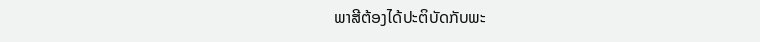ພາສີຕ້ອງໄດ້ປະຕິບັດກັບພະ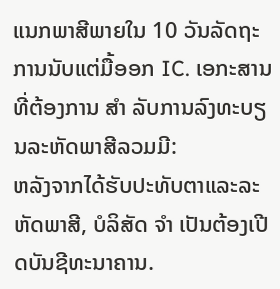ແນກພາສີພາຍໃນ 10 ວັນລັດຖະການນັບແຕ່ມື້ອອກ IC. ເອກະສານທີ່ຕ້ອງການ ສຳ ລັບການລົງທະບຽນລະຫັດພາສີລວມມີ:
ຫລັງຈາກໄດ້ຮັບປະທັບຕາແລະລະຫັດພາສີ, ບໍລິສັດ ຈຳ ເປັນຕ້ອງເປີດບັນຊີທະນາຄານ.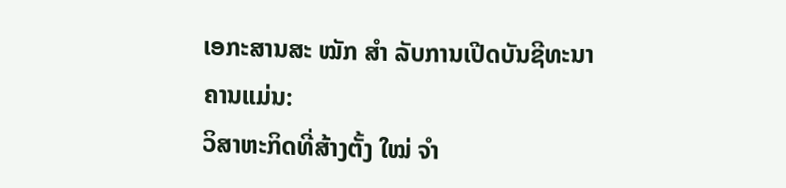ເອກະສານສະ ໝັກ ສຳ ລັບການເປີດບັນຊີທະນາຄານແມ່ນ:
ວິສາຫະກິດທີ່ສ້າງຕັ້ງ ໃໝ່ ຈຳ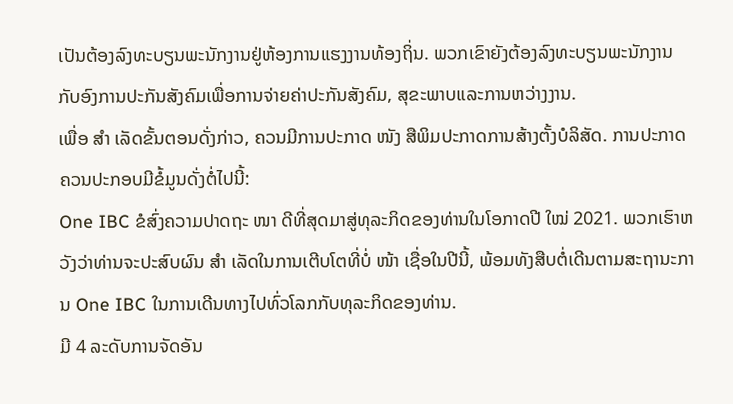ເປັນຕ້ອງລົງທະບຽນພະນັກງານຢູ່ຫ້ອງການແຮງງານທ້ອງຖິ່ນ. ພວກເຂົາຍັງຕ້ອງລົງທະບຽນພະນັກງານກັບອົງການປະກັນສັງຄົມເພື່ອການຈ່າຍຄ່າປະກັນສັງຄົມ, ສຸຂະພາບແລະການຫວ່າງງານ.
ເພື່ອ ສຳ ເລັດຂັ້ນຕອນດັ່ງກ່າວ, ຄວນມີການປະກາດ ໜັງ ສືພິມປະກາດການສ້າງຕັ້ງບໍລິສັດ. ການປະກາດຄວນປະກອບມີຂໍ້ມູນດັ່ງຕໍ່ໄປນີ້:
One IBC ຂໍສົ່ງຄວາມປາດຖະ ໜາ ດີທີ່ສຸດມາສູ່ທຸລະກິດຂອງທ່ານໃນໂອກາດປີ ໃໝ່ 2021. ພວກເຮົາຫວັງວ່າທ່ານຈະປະສົບຜົນ ສຳ ເລັດໃນການເຕີບໂຕທີ່ບໍ່ ໜ້າ ເຊື່ອໃນປີນີ້, ພ້ອມທັງສືບຕໍ່ເດີນຕາມສະຖານະການ One IBC ໃນການເດີນທາງໄປທົ່ວໂລກກັບທຸລະກິດຂອງທ່ານ.
ມີ 4 ລະດັບການຈັດອັນ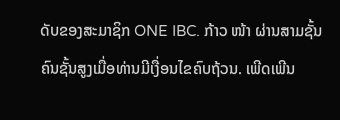ດັບຂອງສະມາຊິກ ONE IBC. ກ້າວ ໜ້າ ຜ່ານສາມຊັ້ນຄົນຊັ້ນສູງເມື່ອທ່ານມີເງື່ອນໄຂຄົບຖ້ວນ. ເພີດເພີນ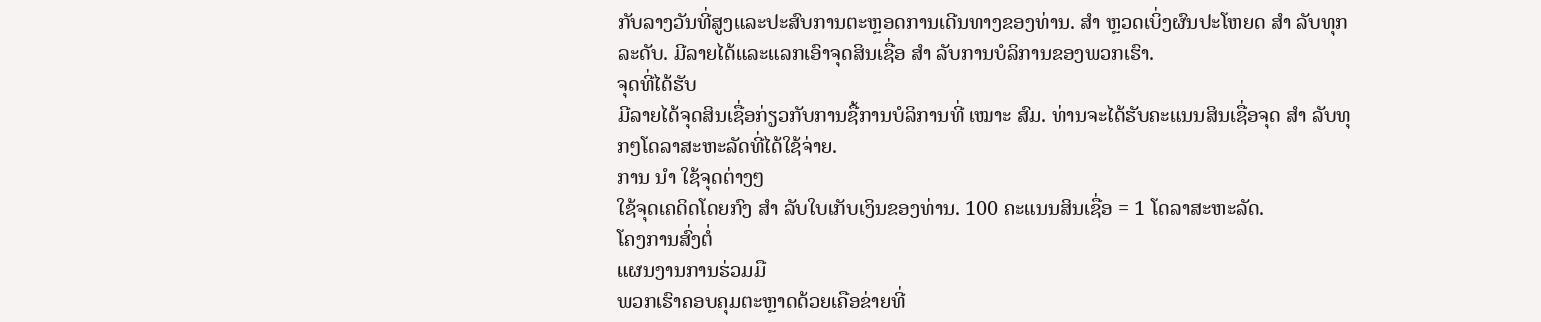ກັບລາງວັນທີ່ສູງແລະປະສົບການຕະຫຼອດການເດີນທາງຂອງທ່ານ. ສຳ ຫຼວດເບິ່ງຜົນປະໂຫຍດ ສຳ ລັບທຸກລະດັບ. ມີລາຍໄດ້ແລະແລກເອົາຈຸດສິນເຊື່ອ ສຳ ລັບການບໍລິການຂອງພວກເຮົາ.
ຈຸດທີ່ໄດ້ຮັບ
ມີລາຍໄດ້ຈຸດສິນເຊື່ອກ່ຽວກັບການຊື້ການບໍລິການທີ່ ເໝາະ ສົມ. ທ່ານຈະໄດ້ຮັບຄະແນນສິນເຊື່ອຈຸດ ສຳ ລັບທຸກໆໂດລາສະຫະລັດທີ່ໄດ້ໃຊ້ຈ່າຍ.
ການ ນຳ ໃຊ້ຈຸດຕ່າງໆ
ໃຊ້ຈຸດເຄດິດໂດຍກົງ ສຳ ລັບໃບເກັບເງິນຂອງທ່ານ. 100 ຄະແນນສິນເຊື່ອ = 1 ໂດລາສະຫະລັດ.
ໂຄງການສົ່ງຕໍ່
ແຜນງານການຮ່ວມມື
ພວກເຮົາຄອບຄຸມຕະຫຼາດດ້ວຍເຄືອຂ່າຍທີ່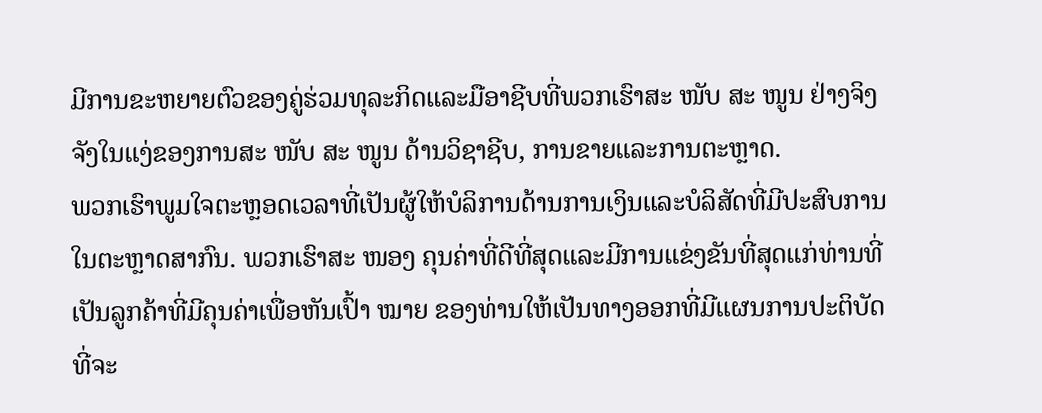ມີການຂະຫຍາຍຕົວຂອງຄູ່ຮ່ວມທຸລະກິດແລະມືອາຊີບທີ່ພວກເຮົາສະ ໜັບ ສະ ໜູນ ຢ່າງຈິງຈັງໃນແງ່ຂອງການສະ ໜັບ ສະ ໜູນ ດ້ານວິຊາຊີບ, ການຂາຍແລະການຕະຫຼາດ.
ພວກເຮົາພູມໃຈຕະຫຼອດເວລາທີ່ເປັນຜູ້ໃຫ້ບໍລິການດ້ານການເງິນແລະບໍລິສັດທີ່ມີປະສົບການໃນຕະຫຼາດສາກົນ. ພວກເຮົາສະ ໜອງ ຄຸນຄ່າທີ່ດີທີ່ສຸດແລະມີການແຂ່ງຂັນທີ່ສຸດແກ່ທ່ານທີ່ເປັນລູກຄ້າທີ່ມີຄຸນຄ່າເພື່ອຫັນເປົ້າ ໝາຍ ຂອງທ່ານໃຫ້ເປັນທາງອອກທີ່ມີແຜນການປະຕິບັດທີ່ຈະ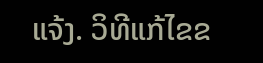ແຈ້ງ. ວິທີແກ້ໄຂຂ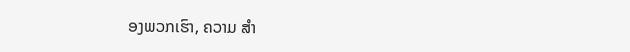ອງພວກເຮົາ, ຄວາມ ສຳ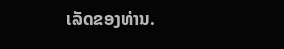ເລັດຂອງທ່ານ.